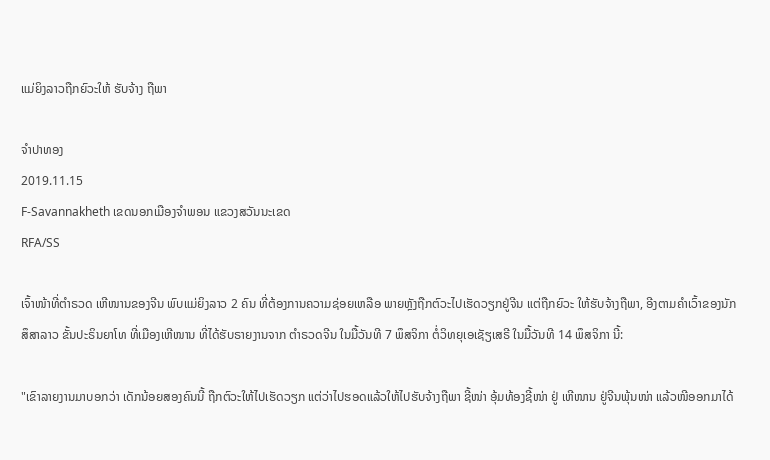ແມ່ຍິງລາວຖືກຍົວະໃຫ້ ຮັບຈ້າງ ຖືພາ

ຈໍາປາທອງ
2019.11.15
F-Savannakheth ເຂດນອກເມືອງຈໍາພອນ ແຂວງສວັນນະເຂດ
RFA/SS

ເຈົ້າໜ້າທີ່ຕຳຣວດ ເຫີໜານຂອງຈີນ ພົບແມ່ຍິງລາວ 2 ຄົນ ທີ່ຕ້ອງການຄວາມຊ່ອຍເຫລືອ ພາຍຫຼັງຖືກຕົວະໄປເຮັດວຽກຢູ່ຈີນ ແຕ່ຖືກຍົວະ ໃຫ້ຮັບຈ້າງຖືພາ, ອີງຕາມຄຳເວົ້າຂອງນັກສຶສາລາວ ຂັ້ນປະຣິນຍາໂທ ທີ່ເມືອງເຫີໜານ ທີ່ໄດ້ຮັບຣາຍງານຈາກ ຕຳຣວດຈີນ ໃນມື້ວັນທີ 7 ພຶສຈິກາ ຕໍ່ວິທຍຸເອເຊັຽເສຣີ ໃນມື້ວັນທີ 14 ພຶສຈິກາ ນີ້:

"ເຂົາລາຍງານມາບອກວ່າ ເດັກນ້ອຍສອງຄົນນີ້ ຖືກຕົວະໃຫ້ໄປເຮັດວຽກ ແຕ່ວ່າໄປຮອດແລ້ວໃຫ້ໄປຮັບຈ້າງຖືພາ ຊີ້ໜ່າ ອຸ້ມທ້ອງຊີ້ໜ່າ ຢູ່ ເຫີໜານ ຢູ່ຈີນພຸ້ນໜ່າ ແລ້ວໜີອອກມາໄດ້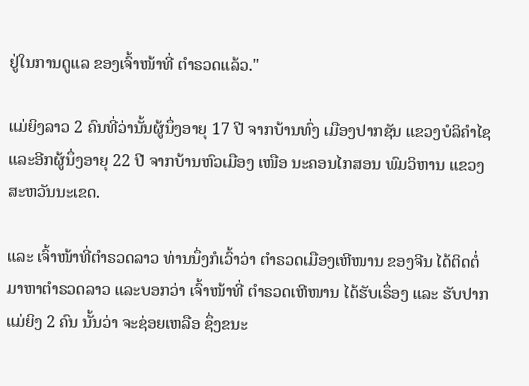ຢູ່ໃນການດູແລ ຂອງເຈົ້າໜ້າທີ່ ຕຳຣວດແລ້ວ."

ແມ່ຍິງລາວ 2 ຄົນທີ່ວ່ານັ້ນຜູ້ນຶ່ງອາຍຸ 17 ປີ ຈາກບ້ານທົ່ງ ເມືອງປາກຊັນ ແຂວງບໍລິຄຳໄຊ ແລະອີກຜູ້ນຶ່ງອາຍຸ 22 ປີ ຈາກບ້ານຫົວເມືອງ ເໜືອ ນະຄອນໄກສອນ ພົມວິຫານ ແຂວງສະຫວັນນະເຂດ.

ແລະ ເຈົ້າໜ້າທີ່ຕຳຣວດລາວ ທ່ານນຶ່ງກໍເວົ້າວ່າ ຕຳຣວດເມືອງເຫີໜານ ຂອງຈີນ ໄດ້ຕິດຕໍ່ມາຫາຕຳຣວດລາວ ແລະບອກວ່າ ເຈົ້າໜ້າທີ່ ຕຳຣວດເຫີໜານ ໄດ້ຮັບເຣຶ່ອງ ແລະ ຮັບປາກແມ່ຍິງ 2 ຄົນ ນັ້ນວ່າ ຈະຊ່ອຍເຫລືອ ຊຶ່ງຂນະ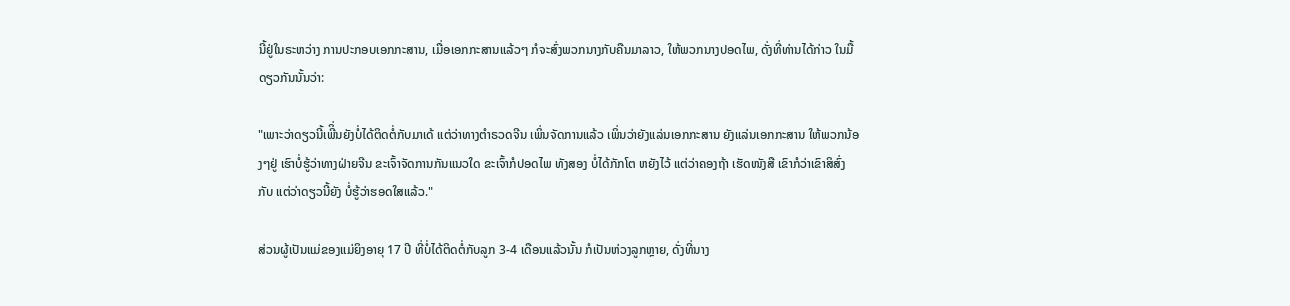ນີ້ຢູ່ໃນຣະຫວ່າງ ການປະກອບເອກກະສານ, ເມື່ອເອກກະສານແລ້ວໆ ກໍຈະສົ່ງພວກນາງກັບຄືນມາລາວ, ໃຫ້ພວກນາງປອດໄພ, ດັ່ງທີ່ທ່ານໄດ້ກ່າວ ໃນມື້ດຽວກັນນັ້ນວ່າ:

"ເພາະວ່າດຽວນີ້ເພີິ່ນຍັງບໍ່ໄດ້ຕິດຕໍ່ກັບມາເດ້ ແຕ່ວ່າທາງຕຳຣວດຈີນ ເພິ່ນຈັດການແລ້ວ ເພິ່ນວ່າຍັງແລ່ນເອກກະສານ ຍັງແລ່ນເອກກະສານ ໃຫ້ພວກນ້ອງໆຢູ່ ເຮົາບໍ່ຮູ້ວ່າທາງຝ່າຍຈີນ ຂະເຈົ້າຈັດການກັນແນວໃດ ຂະເຈົ້າກໍປອດໄພ ທັງສອງ ບໍ່ໄດ້ກັກໂຕ ຫຍັງໄວ້ ແຕ່ວ່າຄອງຖ້າ ເຮັດໜັງສື ເຂົາກໍວ່າເຂົາສິສົ່ງກັບ ແຕ່ວ່າດຽວນີ້ຍັງ ບໍ່ຮູ້ວ່າຮອດໃສແລ້ວ."

ສ່ວນຜູ້ເປັນແມ່ຂອງແມ່ຍິງອາຍຸ 17 ປີ ທີ່ບໍ່ໄດ້ຕິດຕໍ່ກັບລູກ 3-4 ເດືອນແລ້ວນັ້ນ ກໍເປັນຫ່ວງລູກຫຼາຍ, ດັ່ງທີ່ນາງ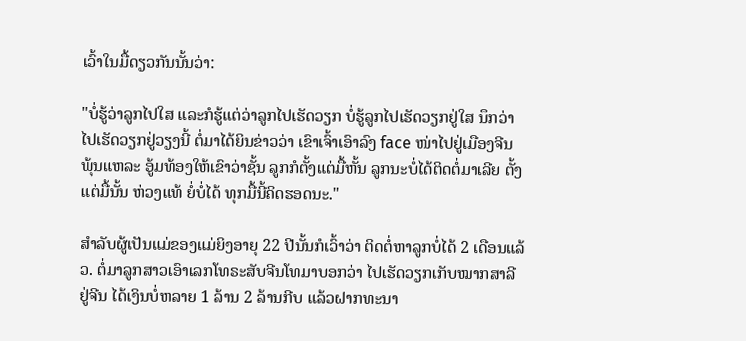ເວົ້າໃນມື້ດຽວກັນນັ້ນວ່າ:

"ບໍ່ຮູ້ວ່າລູກໄປໃສ ແລະກໍຮູ້ແຕ່ວ່າລູກໄປເຮັດວຽກ ບໍ່ຮູ້ລູກໄປເຮັດວຽກຢູ່ໃສ ນຶກວ່າໄປເຮັດວຽກຢູ່ວຽງນີ້ ຕໍ່ມາໄດ້ຍິນຂ່າວວ່າ ເຂົາເຈົ້າເອົາລົງ face ໜ່າໄປຢູ່ເມືອງຈີນ ພຸ້ນແຫລະ ອູ້ມທ້ອງໃຫ້ເຂົາວ່າຊັ້ນ ລູກກໍຕັ້ງແຕ່ມື້ຫັ້ນ ລູກນະບໍ່ໄດ້ຕິດຕໍ່ມາເລີຍ ຕັ້ງແຕ່ມື້ນັ້ນ ຫ່ວງແທ້ ຍໍ່ບໍ່ໄດ້ ທຸກມື້ນີ້ຄິດຮອດນະ."

ສຳລັບຜູ້ເປັນແມ່ຂອງແມ່ຍິງອາຍຸ 22 ປີນັ້ນກໍເວົ້າວ່າ ຕິດຕໍ່ຫາລູກບໍ່ໄດ້ 2 ເດືອນແລ້ວ. ຕໍ່ມາລູກສາວເອົາເລກໂທຣະສັບຈີນໂທມາບອກວ່າ ໄປເຮັດວຽກເກັບໝາກສາລີ ຢູ່ຈີນ ໄດ້ເງິນບໍ່ຫລາຍ 1 ລ້ານ 2 ລ້ານກີບ ແລ້ວຝາກທະນາ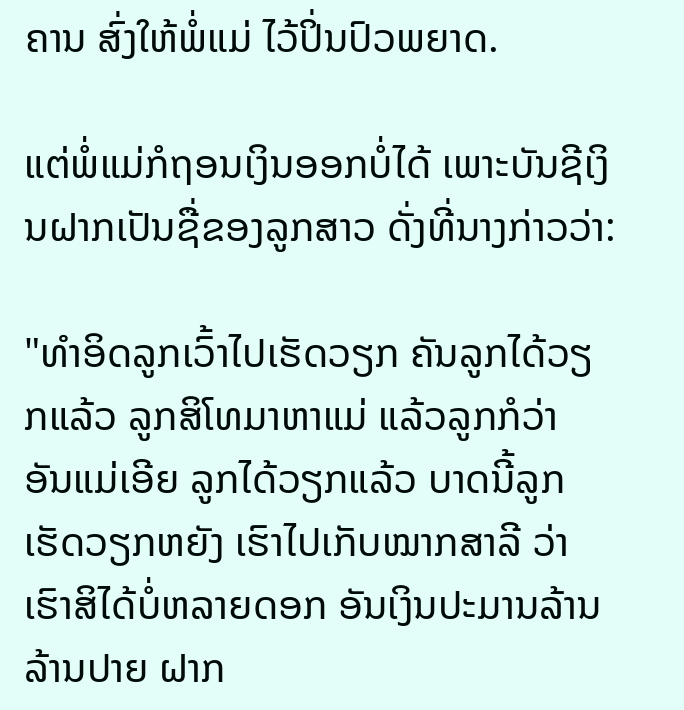ຄານ ສົ່ງໃຫ້ພໍ່ແມ່ ໄວ້ປິ່ນປົວພຍາດ.

ແຕ່ພໍ່ແມ່ກໍຖອນເງິນອອກບໍ່ໄດ້ ເພາະບັນຊີເງິນຝາກເປັນຊື່ຂອງລູກສາວ ດັ່ງທີ່ນາງກ່າວວ່າ:

"ທຳອິດລູກເວົ້າໄປເຮັດວຽກ ຄັນລູກໄດ້ວຽກແລ້ວ ລູກສິໂທມາຫາແມ່ ແລ້ວລູກກໍວ່າ ອັນແມ່ເອີຍ ລູກໄດ້ວຽກແລ້ວ ບາດນີ້ລູກເຮັດວຽກຫຍັງ ເຮົາໄປເກັບໝາກສາລີ ວ່າເຮົາສິໄດ້ບໍ່ຫລາຍດອກ ອັນເງິນປະມານລ້ານ ລ້ານປາຍ ຝາກ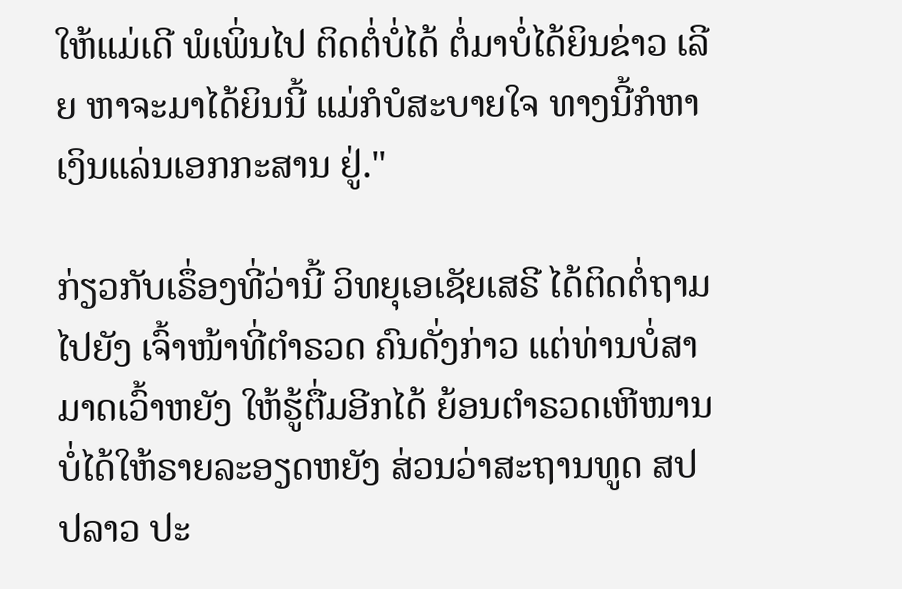ໃຫ້ແມ່ເດີ ພໍເພິ່ນໄປ ຕິດຕໍ່ບໍ່ໄດ້ ຕໍ່ມາບໍ່ໄດ້ຍິນຂ່າວ ເລີຍ ຫາຈະມາໄດ້ຍິນນີ້ ແມ່ກໍບໍສະບາຍໃຈ ທາງນີ້ກໍຫາເງິນແລ່ນເອກກະສານ ຢູ່."

ກ່ຽວກັບເຣຶ່ອງທີ່ວ່ານີ້ ວິທຍຸເອເຊັຍເສຣີ ໄດ້ຕິດຕໍ່ຖາມໄປຍັງ ເຈົ້າໜ້າທີ່ຕຳຣວດ ຄົນດັ່ງກ່າວ ແຕ່ທ່ານບໍ່ສາມາດເວົ້າຫຍັງ ໃຫ້ຮູ້ຕື່ມອີກໄດ້ ຍ້ອນຕຳຣວດເຫີໜານ ບໍ່ໄດ້ໃຫ້ຣາຍລະອຽດຫຍັງ ສ່ວນວ່າສະຖານທູດ ສປປລາວ ປະ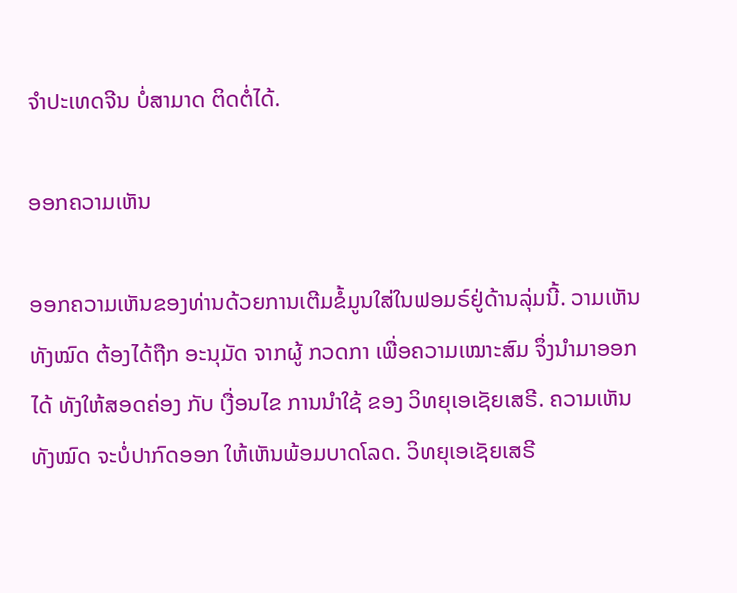ຈຳປະເທດຈີນ ບໍ່ສາມາດ ຕິດຕໍ່ໄດ້.

ອອກຄວາມເຫັນ

ອອກຄວາມເຫັນຂອງທ່ານດ້ວຍການເຕີມຂໍ້ມູນໃສ່ໃນຟອມຣ໌ຢູ່ດ້ານລຸ່ມນີ້. ວາມເຫັນທັງໝົດ ຕ້ອງໄດ້ຖືກ ອະນຸມັດ ຈາກຜູ້ ກວດກາ ເພື່ອຄວາມເໝາະສົມ ຈຶ່ງນໍາມາອອກໄດ້ ທັງໃຫ້ສອດຄ່ອງ ກັບ ເງື່ອນໄຂ ການນຳໃຊ້ ຂອງ ວິທຍຸເອເຊັຍເສຣີ. ຄວາມເຫັນທັງໝົດ ຈະບໍ່ປາກົດອອກ ໃຫ້ເຫັນພ້ອມບາດໂລດ. ວິທຍຸເອເຊັຍເສຣີ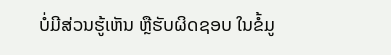ບໍ່ມີສ່ວນຮູ້ເຫັນ ຫຼືຮັບຜິດຊອບ ໃນຂໍ້ມູ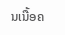ນເນື້ອຄ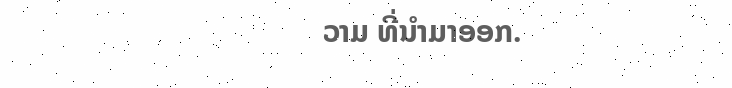ວາມ ທີ່ນໍາມາອອກ.